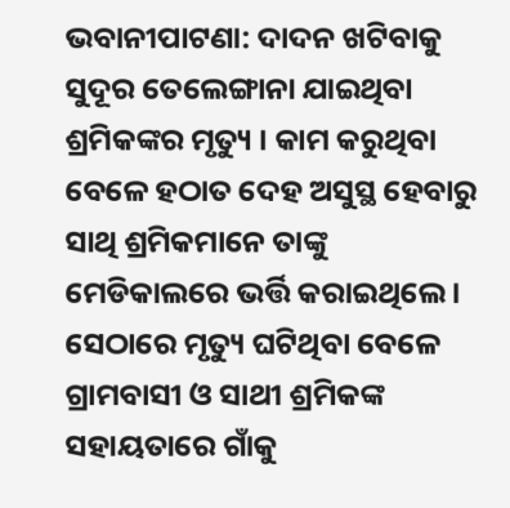ଭବାନୀପାଟଣା: ଦାଦନ ଖଟିବାକୁ ସୁଦୂର ତେଲେଙ୍ଗାନା ଯାଇଥିବା ଶ୍ରମିକଙ୍କର ମୃତ୍ୟୁ । କାମ କରୁଥିବା ବେଳେ ହଠାତ ଦେହ ଅସୁସ୍ଥ ହେବାରୁ ସାଥି ଶ୍ରମିକମାନେ ତାଙ୍କୁ ମେଡିକାଲରେ ଭର୍ତ୍ତି କରାଇଥିଲେ । ସେଠାରେ ମୃତ୍ୟୁ ଘଟିଥିବା ବେଳେ ଗ୍ରାମବାସୀ ଓ ସାଥୀ ଶ୍ରମିକଙ୍କ ସହାୟତାରେ ଗାଁକୁ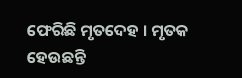ଫେରିଛି ମୃତଦେହ । ମୃତକ ହେଉଛନ୍ତି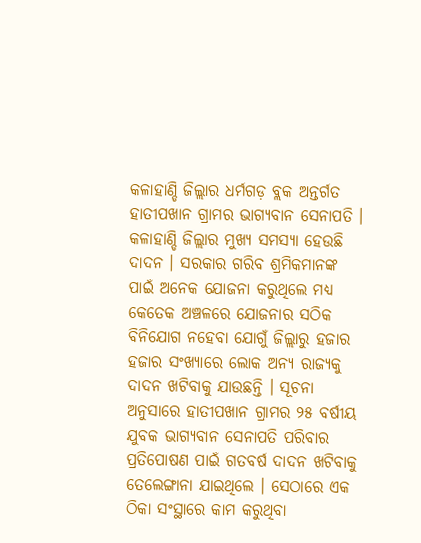କଳାହାଣ୍ଡି ଜିଲ୍ଲାର ଧର୍ମଗଡ଼ ବ୍ଲକ ଅନ୍ତର୍ଗତ ହାତୀପଖାନ ଗ୍ରାମର ଭାଗ୍ୟବାନ ସେନାପତି ।
କଳାହାଣ୍ଡି ଜିଲ୍ଲାର ମୁଖ୍ୟ ସମସ୍ୟା ହେଉଛି ଦାଦନ । ସରକାର ଗରିବ ଶ୍ରମିକମାନଙ୍କ ପାଇଁ ଅନେକ ଯୋଜନା କରୁଥିଲେ ମଧ୍ୟ କେତେକ ଅଞ୍ଚଳରେ ଯୋଜନାର ସଠିକ ବିନିଯୋଗ ନହେବା ଯୋଗୁଁ ଜିଲ୍ଲାରୁ ହଜାର ହଜାର ସଂଖ୍ୟାରେ ଲୋକ ଅନ୍ୟ ରାଜ୍ୟକୁ ଦାଦନ ଖଟିବାକୁ ଯାଉଛନ୍ତି । ସୂଚନା ଅନୁସାରେ ହାତୀପଖାନ ଗ୍ରାମର ୨୫ ବର୍ଷୀୟ ଯୁବକ ଭାଗ୍ୟବାନ ସେନାପତି ପରିବାର ପ୍ରତିପୋଷଣ ପାଇଁ ଗତବର୍ଷ ଦାଦନ ଖଟିବାକୁ ତେଲେଙ୍ଗାନା ଯାଇଥିଲେ । ସେଠାରେ ଏକ ଠିକା ସଂସ୍ଥାରେ କାମ କରୁଥିବା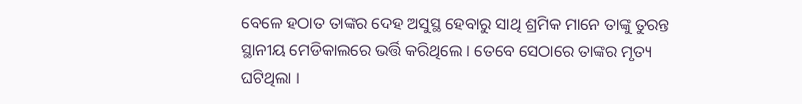ବେଳେ ହଠାତ ତାଙ୍କର ଦେହ ଅସୁସ୍ଥ ହେବାରୁ ସାଥି ଶ୍ରମିକ ମାନେ ତାଙ୍କୁ ତୁରନ୍ତ ସ୍ଥାନୀୟ ମେଡିକାଲରେ ଭର୍ତ୍ତି କରିଥିଲେ । ତେବେ ସେଠାରେ ତାଙ୍କର ମୃତ୍ୟ ଘଟିଥିଲା ।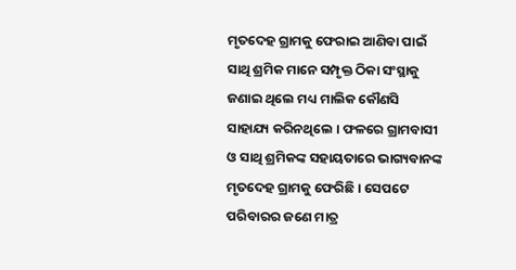ମୃତଦେହ ଗ୍ରାମକୁ ଫେରାଇ ଆଣିବା ପାଇଁ ସାଥି ଶ୍ରମିକ ମାନେ ସମ୍ପୃକ୍ତ ଠିକା ସଂସ୍ଥାକୁ ଜଣାଇ ଥିଲେ ମଧ୍ୟ ମାଲିକ କୌଣସି ସାହାଯ୍ୟ କରିନଥିଲେ । ଫଳରେ ଗ୍ରାମବାସୀ ଓ ସାଥି ଶ୍ରମିକଙ୍କ ସହାୟତାରେ ଭାଗ୍ୟବାନଙ୍କ ମୃତଦେହ ଗ୍ରାମକୁ ଫେରିଛି । ସେପଟେ ପରିବାରର ଜଣେ ମାତ୍ର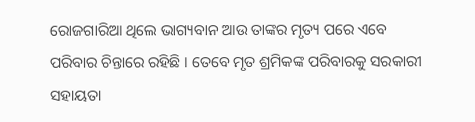ରୋଜଗାରିଆ ଥିଲେ ଭାଗ୍ୟବାନ ଆଉ ତାଙ୍କର ମୃତ୍ୟ ପରେ ଏବେ ପରିବାର ଚିନ୍ତାରେ ରହିଛି । ତେବେ ମୃତ ଶ୍ରମିକଙ୍କ ପରିବାରକୁ ସରକାରୀ ସହାୟତା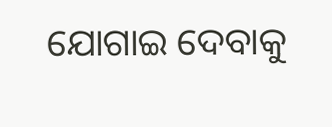ଯୋଗାଇ ଦେବାକୁ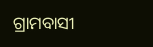ଗ୍ରାମବାସୀ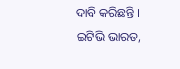ଦାବି କରିଛନ୍ତି ।
ଇଟିଭି ଭାରତ,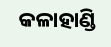କଳାହାଣ୍ଡି